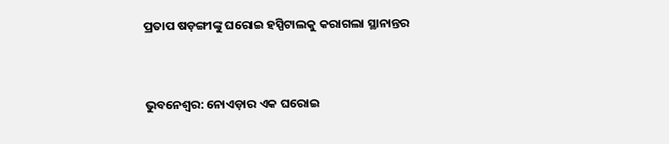ପ୍ରତାପ ଷଡ଼ଙ୍ଗୀଙ୍କୁ ଘରୋଇ ହସ୍ପିଟାଲକୁ କରାଗଲା ସ୍ଥାନାନ୍ତର


ଭୁବନେଶ୍ବର: ନୋଏଡ଼ାର ଏକ ଘରୋଇ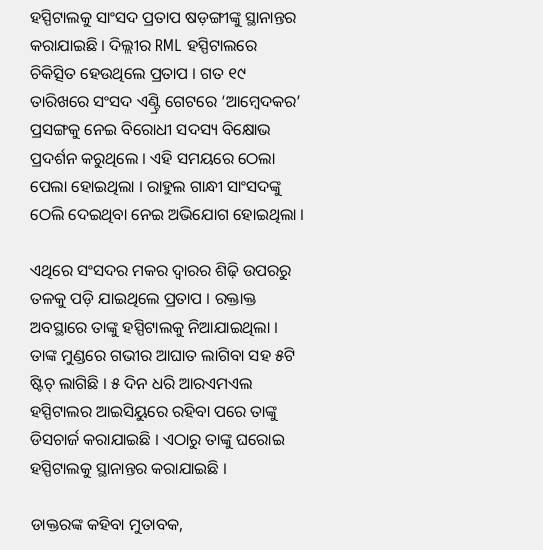ହସ୍ପିଟାଲକୁ ସାଂସଦ ପ୍ରତାପ ଷଡ଼ଙ୍ଗୀଙ୍କୁ ସ୍ଥାନାନ୍ତର କରାଯାଇଛି । ଦିଲ୍ଲୀର RML ହସ୍ପିଟାଲରେ ଚିକିତ୍ସିତ ହେଉଥିଲେ ପ୍ରତାପ । ଗତ ୧୯ ତାରିଖରେ ସଂସଦ ଏଣ୍ଟ୍ରି ଗେଟରେ ‘ଆମ୍ବେଦକର’ ପ୍ରସଙ୍ଗକୁ ନେଇ ବିରୋଧୀ ସଦସ୍ୟ ବିକ୍ଷୋଭ ପ୍ରଦର୍ଶନ କରୁଥିଲେ । ଏହି ସମୟରେ ଠେଲା ପେଲା ହୋଇଥିଲା । ରାହୁଲ ଗାନ୍ଧୀ ସାଂସଦଙ୍କୁ ଠେଲି ଦେଇଥିବା ନେଇ ଅଭିଯୋଗ ହୋଇଥିଲା ।

ଏଥିରେ ସଂସଦର ମକର ଦ୍ୱାରର ଶିଢ଼ି ଉପରରୁ ତଳକୁ ପଡ଼ି ଯାଇଥିଲେ ପ୍ରତାପ । ରକ୍ତାକ୍ତ ଅବସ୍ଥାରେ ତାଙ୍କୁ ହସ୍ପିଟାଲକୁ ନିଆଯାଇଥିଲା । ତାଙ୍କ ମୁଣ୍ଡରେ ଗଭୀର ଆଘାତ ଲାଗିବା ସହ ୫ଟି ଷ୍ଟିଚ୍ ଲାଗିଛି । ୫ ଦିନ ଧରି ଆରଏମଏଲ ହସ୍ପିଟାଲର ଆଇସିୟୁରେ ରହିବା ପରେ ତାଙ୍କୁ ଡିସଚାର୍ଜ କରାଯାଇଛି । ଏଠାରୁ ତାଙ୍କୁ ଘରୋଇ ହସ୍ପିଟାଲକୁ ସ୍ଥାନାନ୍ତର କରାଯାଇଛି ।

ଡାକ୍ତରଙ୍କ କହିବା ମୁତାବକ,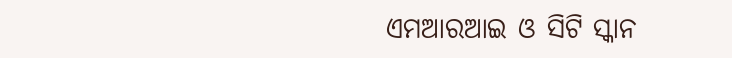ଏମଆରଆଇ ଓ ସିଟି ସ୍କାନ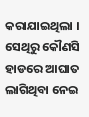କରାଯାଇଥିଲା । ସେଥିରୁ କୌଣସି ହାଡରେ ଆଘାତ ଲାଗିଥିବା ନେଇ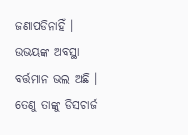ଜଣାପଡିନାହିଁ । ଉଭୟଙ୍କ ଅବସ୍ଥା ବର୍ତ୍ତମାନ ଭଲ ଅଛି । ତେଣୁ ତାଙ୍କୁ ଡିସଚାର୍ଜ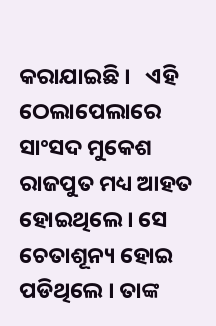କରାଯାଇଛି ।   ଏହି ଠେଲାପେଲାରେ ସାଂସଦ ମୁକେଶ ରାଜପୁତ ମଧ୍ୟ ଆହତ ହୋଇଥିଲେ । ସେ ଚେତାଶୂନ୍ୟ ହୋଇ ପଡିଥିଲେ । ତାଙ୍କ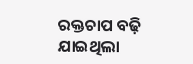ରକ୍ତଚାପ ବଢ଼ି ଯାଇଥିଲା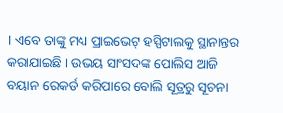। ଏବେ ତାଙ୍କୁ ମଧ୍ୟ ପ୍ରାଇଭେଟ୍‌ ହସ୍ପିଟାଲକୁ ସ୍ଥାନାନ୍ତର କରାଯାଇଛି । ଉଭୟ ସାଂସଦଙ୍କ ପୋଲିସ ଆଜି ବୟାନ ରେକର୍ଡ କରିପାରେ ବୋଲି ସୂତ୍ରରୁ ସୂଚନା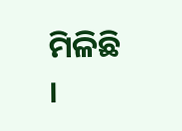ମିଳିଛି ।